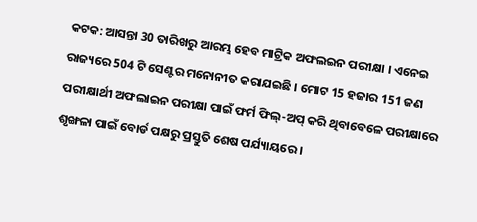କଟକ: ଆସନ୍ତା 30 ତାରିଖରୁ ଆରମ୍ଭ ହେବ ମାଟ୍ରିକ ଅଫଲଇନ ପରୀକ୍ଷା । ଏନେଇ ରାଜ୍ୟରେ 504 ଟି ସେଣ୍ଟର ମନୋନୀତ କରାଯଇଛି । ମୋଟ 15 ହଜାର 151 ଜଣ ପରୀକ୍ଷାର୍ଥୀ ଅଫଲାଇନ ପରୀକ୍ଷା ପାଇଁ ଫର୍ମ ଫିଲ୍-ଅପ୍ କରି ଥିବାବେଳେ ପରୀକ୍ଷାରେ ଶୃଙ୍ଖଳା ପାଇଁ ବୋର୍ଡ ପକ୍ଷରୁ ପ୍ରସ୍ତୁତି ଶେଷ ପର୍ଯ୍ୟାୟରେ ।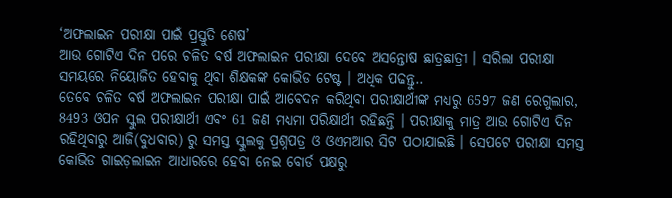‘ଅଫଲାଇନ ପରୀକ୍ଷା ପାଇଁ ପ୍ରସ୍ତୁତି ଶେଷ’
ଆଉ ଗୋଟିଏ ଦିନ ପରେ ଚଳିତ ବର୍ଷ ଅଫଲାଇନ ପରୀକ୍ଷା ଦେବେ ଅସନ୍ତୋଷ ଛାତ୍ରଛାତ୍ରୀ । ସରିଲା ପରୀକ୍ଷା ସମୟରେ ନିୟୋଜିତ ହେବାକୁ ଥିବା ଶିକ୍ଷକଙ୍କ କୋଭିଡ ଟେଷ୍ଟ । ଅଧିକ ପଢନ୍ତୁ..
ତେବେ ଚଳିତ ବର୍ଷ ଅଫଲାଇନ ପରୀକ୍ଷା ପାଇଁ ଆବେଦନ କରିଥିବା ପରୀକ୍ଷାର୍ଥୀଙ୍କ ମଧ୍ୟରୁ 6597 ଜଣ ରେଗୁଲାର, 8493 ଓପନ ସ୍କୁଲ ପରୀକ୍ଷାର୍ଥୀ ଏବଂ 61 ଜଣ ମଧ୍ୟମା ପରିକ୍ଷାର୍ଥୀ ରହିଛନ୍ତି । ପରୀକ୍ଷାକୁ ମାତ୍ର ଆଉ ଗୋଟିଏ ଦିନ ରହିଥିବାରୁ ଆଜି(ବୁଧବାର) ରୁ ସମସ୍ତ ସ୍କୁଲକୁ ପ୍ରଶ୍ନପତ୍ର ଓ ଓଏମଆର ସିଟ ପଠାଯାଇଛି । ସେପଟେ ପରୀକ୍ଷା ସମସ୍ତ କୋଭିଡ ଗାଇଡ଼ଲାଇନ ଆଧାରରେ ହେବା ନେଇ ବୋର୍ଡ ପକ୍ଷରୁ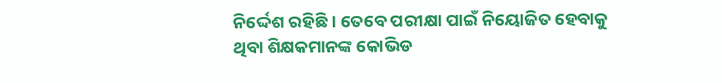ନିର୍ଦ୍ଦେଶ ରହିଛି । ତେବେ ପରୀକ୍ଷା ପାଇଁ ନିୟୋଜିତ ହେବାକୁ ଥିବା ଶିକ୍ଷକମାନଙ୍କ କୋଭିଡ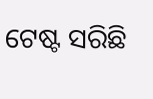ଟେଷ୍ଟ ସରିଛି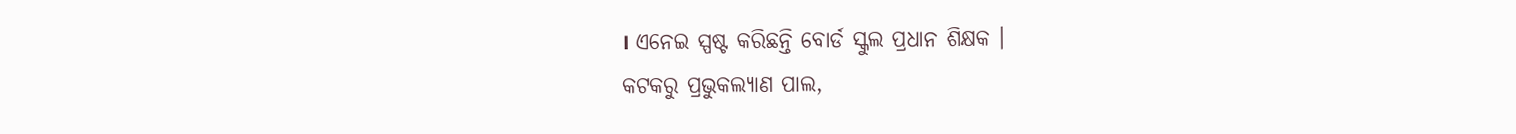। ଏନେଇ ସ୍ପଷ୍ଟ କରିଛନ୍ତି ବୋର୍ଡ ସ୍କୁଲ ପ୍ରଧାନ ଶିକ୍ଷକ ।
କଟକରୁ ପ୍ରଭୁକଲ୍ୟାଣ ପାଲ,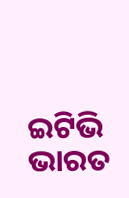ଇଟିଭି ଭାରତ